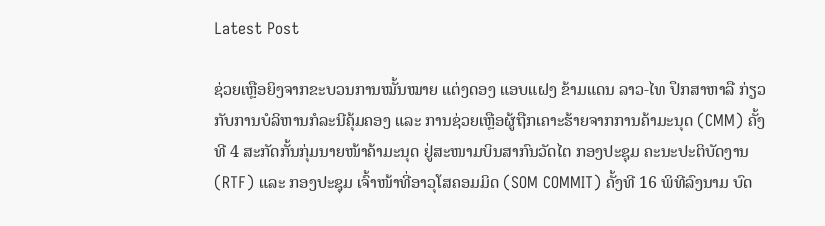Latest Post

ຊ່ວຍເຫຼືອຍິງຈາກຂະບວນການໝັ້ນໝາຍ ແຕ່ງດອງ ແອບແຝງ ຂ້າມແດນ ລາວ-ໄທ ປຶກສາຫາລື ກ່ຽວກັບການບໍລິຫານກໍລະນີຄຸ້ມຄອງ ແລະ ການຊ່ວຍເຫຼືອຜູ້ຖືກເຄາະຮ້າຍຈາກການຄ້າມະນຸດ (CMM) ຄັ້ງທີ 4 ສະກັດກັ້ນກຸ່ມນາຍໜ້າຄ້າມະນຸດ ຢູ່ສະໜາມບິນສາກົນວັດໄຕ ກອງປະຊຸມ ຄະນະປະຕິບັດງານ (RTF) ແລະ ກອງປະຊຸມ ເຈົ້າໜ້າທີ່ອາວຸໂສຄອມມິດ (SOM COMMIT) ຄັ້ງທີ 16 ພິທີລົງນາມ ບົດ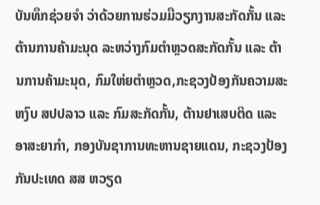ບັນທຶກຊ່ວຍຈໍາ ວ່າດ້ວຍການຮ່ວມມືວຽກງານສະກັດກັ້ນ ແລະ ຕ້ານການຄ້າມະນຸດ ລະຫວ່າງກົມຕໍາຫຼວດສະກັດກັ້ນ ແລະ ຕ້ານການຄ້າມະນຸດ, ກົມໃຫ່ຍຕໍາຫຼວດ,ກະຊວງປ້ອງກັນຄວາມສະຫງົບ ສປປລາວ ແລະ ກົມສະກັດກັ້ນ, ຕ້ານຢາເສບຕິດ ແລະ ອາສະຍາກໍາ, ກອງບັນຊາການທະຫານຊາຍແດນ, ກະຊວງປ້ອງກັນປະເທດ ສສ ຫວຽດ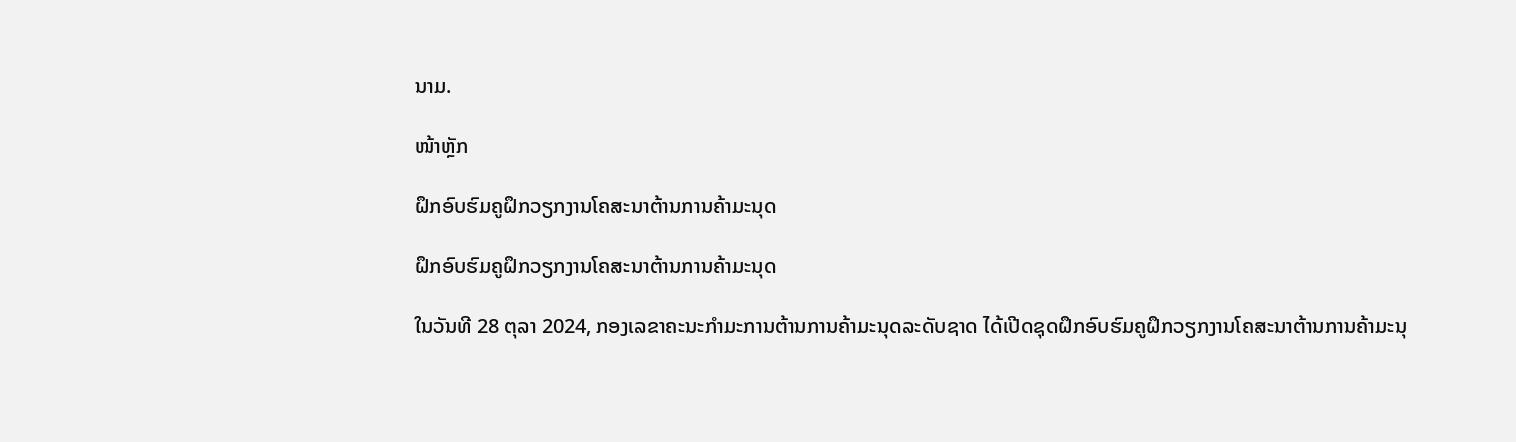ນາມ.

ໜ້າຫຼັກ

ຝຶກອົບຮົມຄູຝຶກວຽກງານໂຄສະນາຕ້ານການຄ້າມະນຸດ

ຝຶກອົບຮົມຄູຝຶກວຽກງານໂຄສະນາຕ້ານການຄ້າມະນຸດ

ໃນວັນທີ 28 ຕຸລາ 2024, ກອງເລຂາຄະນະກຳມະການຕ້ານການຄ້າມະນຸດລະດັບຊາດ ໄດ້ເປີດຊຸດຝຶກອົບຮົມຄູຝຶກວຽກງານໂຄສະນາຕ້ານການຄ້າມະນຸ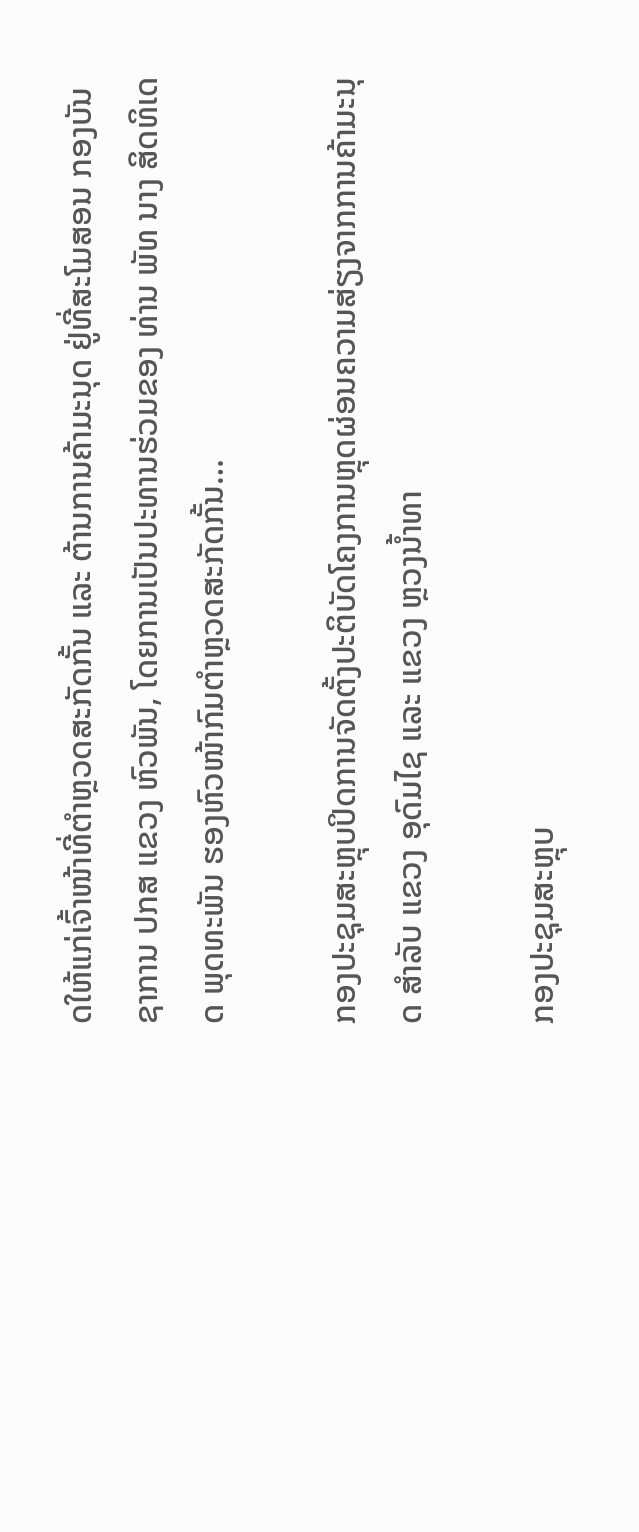ດໃຫ້ແກ່ເຈົ້າໜ້າທີ່ຕໍາຫຼວດສະກັດກັ້ນ ແລະ ຕ້ານການຄ້າມະນຸດ ຢູ່ທີ່ສະໂມສອນ ກອງບັນຊາການ ປກສ ແຂວງ ຫົວພັນ, ໂດຍການເປັນປະທານຮ່ວມຂອງ ທ່ານ ພັທ ນາງ ສິດທິເດດ ພຸດທະພັນ ຮອງຫົວໜ້າກົມຕຳຫຼວດສະກັດກັ້ນ…

ກອງປະຊຸມສະຫຼຸບປິດການຈັດຕັ້ງປະຕິບັດໂຄງການຫຼຸດຜ່ອນຄວາມສ່ຽງຈາກການຄ້າມະນຸດ ສຳລັບ ແຂວງ ອຸດົມໄຊ ແລະ ແຂວງ ຫຼວງນໍ້າທາ

ກອງປະຊຸມສະຫຼຸບ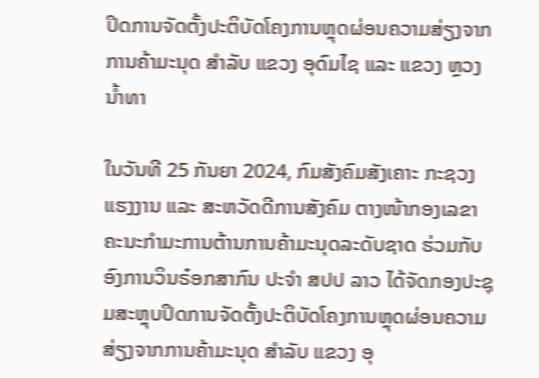ປິດການຈັດຕັ້ງປະຕິບັດໂຄງການຫຼຸດຜ່ອນຄວາມສ່ຽງຈາກການຄ້າມະນຸດ ສຳລັບ ແຂວງ ອຸດົມໄຊ ແລະ ແຂວງ ຫຼວງນໍ້າທາ

ໃນວັນທີ 25 ກັນຍາ 2024, ກົມສັງຄົມສັງເຄາະ ກະຊວງແຮງງານ ແລະ ສະຫວັດດີການສັງຄົມ ຕາງໜ້າກອງເລຂາຄະນະກຳມະການຕ້ານການຄ້າມະນຸດລະດັບຊາດ ຮ່ວມກັບ ອົງການວິນຣ໋ອກສາກົນ ປະຈຳ ສປປ ລາວ ໄດ້ຈັດກອງປະຊຸມສະຫຼຸບປິດການຈັດຕັ້ງປະຕິບັດໂຄງການຫຼຸດຜ່ອນຄວາມສ່ຽງຈາກການຄ້າມະນຸດ ສຳລັບ ແຂວງ ອຸ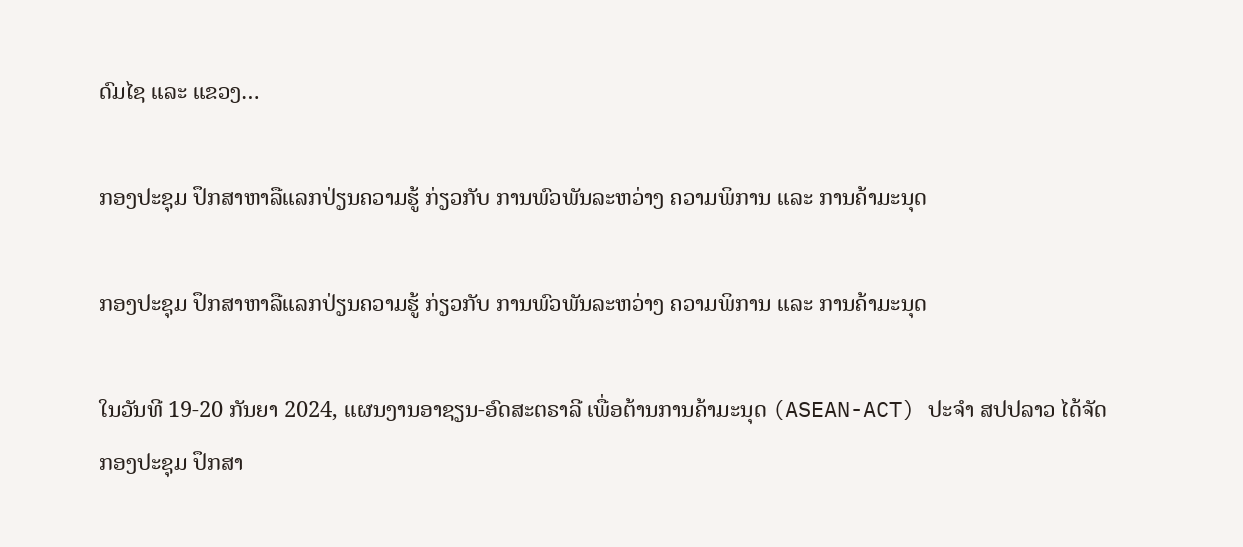ດົມໄຊ ແລະ ແຂວງ…

ກອງປະຊຸມ ປຶກສາຫາລືແລກປ່ຽນຄວາມຮູ້ ກ່ຽວກັບ ການພົວພັນລະຫວ່າງ ຄວາມພິການ ແລະ ການຄ້າມະນຸດ

ກອງປະຊຸມ ປຶກສາຫາລືແລກປ່ຽນຄວາມຮູ້ ກ່ຽວກັບ ການພົວພັນລະຫວ່າງ ຄວາມພິການ ແລະ ການຄ້າມະນຸດ

ໃນວັນທີ 19-20 ກັນຍາ 2024, ແຜນງານອາຊຽນ-ອົດສະຕຣາລີ ເພື່ອຕ້ານການຄ້າມະນຸດ (ASEAN-ACT) ປະຈຳ ສປປລາວ ໄດ້ຈັດກອງປະຊຸມ ປຶກສາ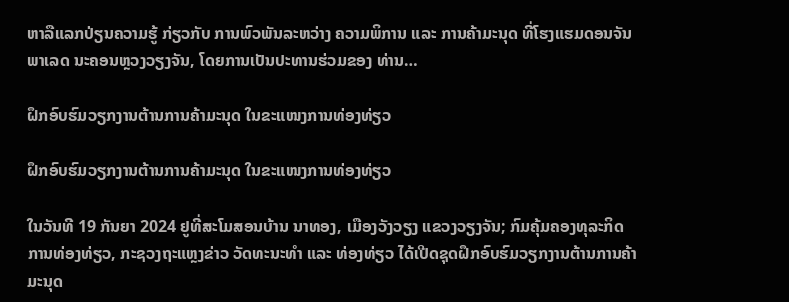ຫາລືແລກປ່ຽນຄວາມຮູ້ ກ່ຽວກັບ ການພົວພັນລະຫວ່າງ ຄວາມພິການ ແລະ ການຄ້າມະນຸດ ທີ່ໂຮງແຮມດອນຈັນພາເລດ ນະຄອນຫຼວງວຽງຈັນ, ໂດຍການເປັນປະທານຮ່ວມຂອງ ທ່ານ…

ຝຶກອົບຮົມວຽກງານຕ້ານການຄ້າມະນຸດ ໃນຂະແໜງການທ່ອງທ່ຽວ

ຝຶກອົບຮົມວຽກງານຕ້ານການຄ້າມະນຸດ ໃນຂະແໜງການທ່ອງທ່ຽວ

ໃນວັນທີ 19 ກັນຍາ 2024 ຢູທີ່ສະໂມສອນບ້ານ ນາທອງ, ເມືອງວັງວຽງ ແຂວງວຽງຈັນ; ກົມຄຸ້ມຄອງທຸລະກິດການທ່ອງທ່ຽວ, ກະຊວງຖະແຫຼງຂ່າວ ວັດທະນະທຳ ແລະ ທ່ອງທ່ຽວ ໄດ້ເປີດຊຸດຝຶກອົບຮົມວຽກງານຕ້ານການຄ້າມະນຸດ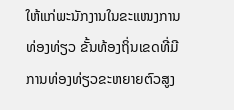ໃຫ້ແກ່ພະນັກງານໃນຂະແໜງການທ່ອງທ່ຽວ ຂັ້ນທ້ອງຖິ່ນເຂດທີ່ມີການທ່ອງທ່ຽວຂະຫຍາຍຕົວສູງ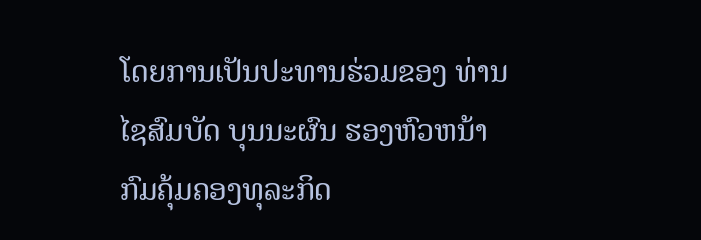ໂດຍການເປັນປະທານຮ່ວມຂອງ ທ່ານ ໄຊສົມບັດ ບຸນນະຜົນ ຮອງຫົວຫນ້າກົມຄຸ້ມຄອງທຸລະກິດ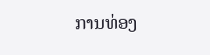ການທ່ອງ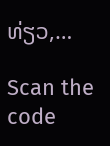ທ່ຽວ,…

Scan the code